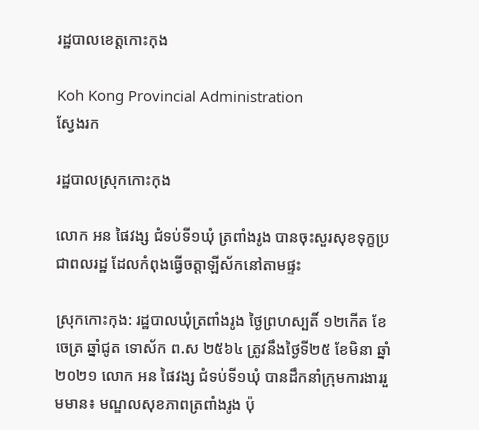រដ្ឋបាលខេត្តកោះកុង

Koh Kong Provincial Administration
ស្វែងរក

រដ្ឋបាលស្រុកកោះកុង

លោក អន ផៃវង្ស ជំទប់ទី១ឃុំ ត្រពាំងរូង បានចុះសួរសុខទុក្ខប្រជាពលរដ្ឋ ដែលកំពុងធ្វើចត្តាឡីស័កនៅតាមផ្ទះ

ស្រុកកោះកុង: រដ្ឋបាលឃុំត្រពាំងរូង ថ្ងៃព្រហស្បតិ៍ ១២កើត ខែចេត្រ ឆ្នាំជូត ទោស័ក ព.ស ២៥៦៤ ត្រូវនឹងថ្ងៃទី២៥ ខែមិនា ឆ្នាំ២០២១ លោក អន ផៃវង្ស ជំទប់ទី១ឃុំ បានដឹកនាំក្រុមការងាររួមមាន៖ មណ្ឌលសុខភាពត្រពាំងរូង ប៉ុ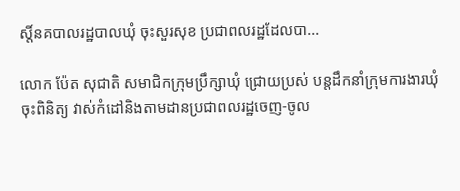ស្តិ៍នគបាលរដ្ឋបាលឃុំ ចុះសួរសុខ ប្រជាពលរដ្ឋដែលបា...

លោក ប៉ែត សុជាតិ សមាជិកក្រុមប្រឹក្សាឃុំ ជ្រោយប្រស់ បន្តដឹកនាំក្រុមការងារឃុំចុះពិនិត្យ វាស់កំដៅនិងតាមដានប្រជាពលរដ្ឋចេញ-ចូល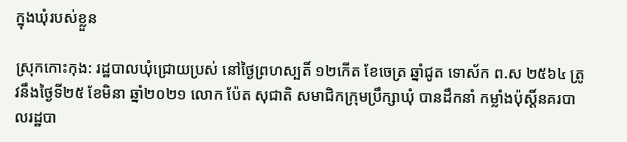ក្នុងឃុំរបស់ខ្លួន

ស្រុកកោះកុង: រដ្ឋបាលឃុំជ្រោយប្រស់ នៅថ្ងៃព្រហស្បតិ៍ ១២កើត ខែចេត្រ ឆ្នាំជូត ទោស័ក ព.ស ២៥៦៤ ត្រូវនឹងថ្ងៃទី២៥ ខែមិនា ឆ្នាំ២០២១ លោក ប៉ែត សុជាតិ សមាជិកក្រុមប្រឹក្សាឃុំ បានដឹកនាំ កម្លាំងប៉ុស្តិ៍នគរបាលរដ្ឋបា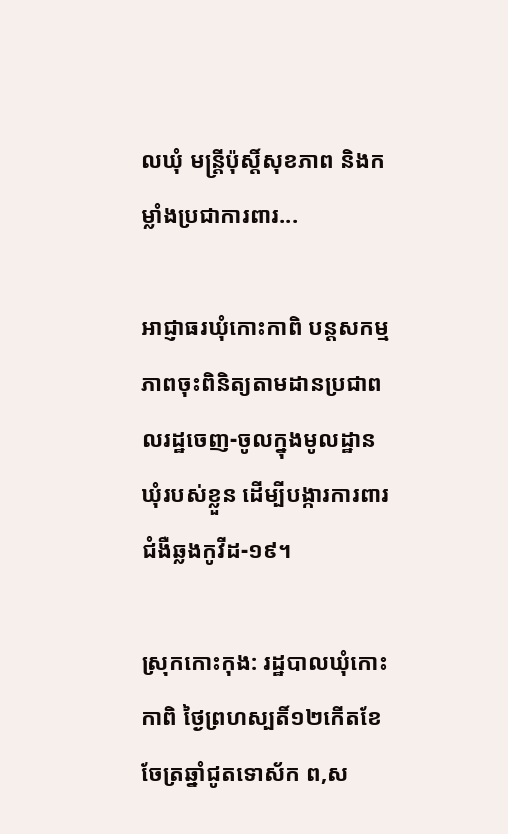លឃុំ មន្ត្រីប៉ុស្តិ៍សុខភាព និងកម្លាំងប្រជាការពារ...

អាជ្ញាធរឃុំកោះកាពិ បន្តសកម្មភាពចុះពិនិត្យតាមដានប្រជាពលរដ្ឋចេញ-ចូលក្នុងមូលដ្ឋានឃុំរបស់ខ្លួន ដើម្បីបង្ការការពារជំងឺឆ្លងកូវីដ-១៩។

ស្រុកកោះកុង: រដ្ឋបាលឃុំកោះកាពិ ថ្ងៃព្រហស្បតិ៍១២កើតខែចែត្រឆ្នាំជូតទោស័ក ព,ស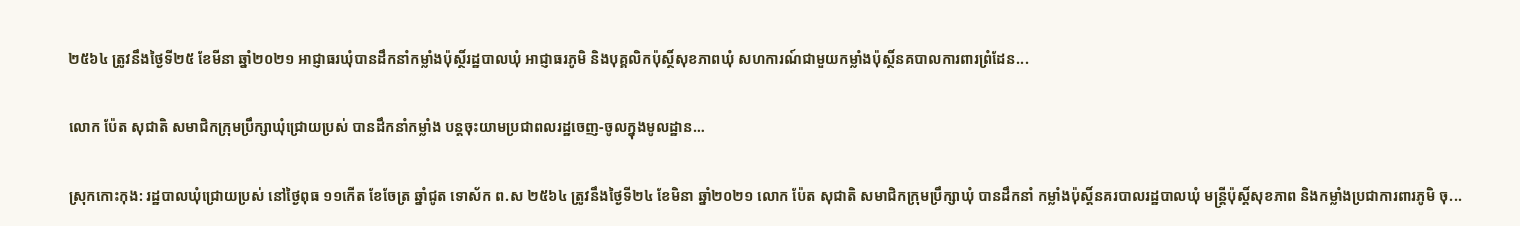២៥៦៤ ត្រូវនឹងថ្ងៃទី២៥ ខែមីនា ឆ្នាំ២០២១ អាជ្ញាធរឃុំបានដឹកនាំកម្លាំងប៉ុស្ថិ៍រដ្ឋបាលឃុំ អាជ្ញាធរភូមិ និងបុគ្គលិកប៉ុស្ថិ៍សុខភាពឃុំ សហការណ៍ជាមួយកម្លាំងប៉ុស្ថិ៍នគបាលការពារព្រំដែន...

លោក ប៉ែត សុជាតិ សមាជិកក្រុមប្រឹក្សាឃុំជ្រោយប្រស់ បានដឹកនាំកម្លាំង បន្តចុះយាមប្រជាពលរដ្ឋចេញ-ចូលក្នុងមូលដ្ឋាន…

ស្រុកកោះកុង: រដ្ឋបាលឃុំជ្រោយប្រស់ នៅថ្ងៃពុធ ១១កើត ខែចែត្រ ឆ្នាំជូត ទោស័ក ព.ស ២៥៦៤ ត្រូវនឹងថ្ងៃទី២៤ ខែមិនា ឆ្នាំ២០២១ លោក ប៉ែត សុជាតិ សមាជិកក្រុមប្រឹក្សាឃុំ បានដឹកនាំ កម្លាំងប៉ុស្តិ៍នគរបាលរដ្ឋបាលឃុំ មន្ត្រីប៉ុស្តិ៍សុខភាព និងកម្លាំងប្រជាការពារភូមិ ចុ...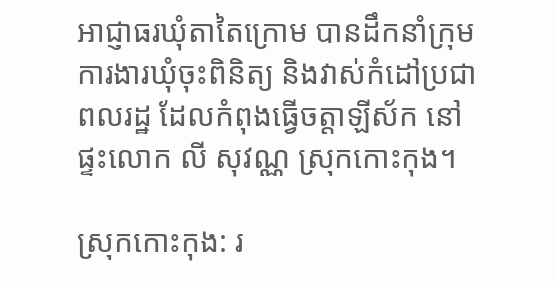អាជ្ញាធរឃុំតាតៃក្រោម បានដឹកនាំក្រុមការងារឃុំចុះពិនិត្យ និងវាស់កំដៅប្រជាពលរដ្ឋ ដែលកំពុងធ្វើចត្តាឡីស័ក នៅផ្ទះលោក លី សុវណ្ណ ស្រុកកោះកុង។

ស្រុកកោះកុង: រ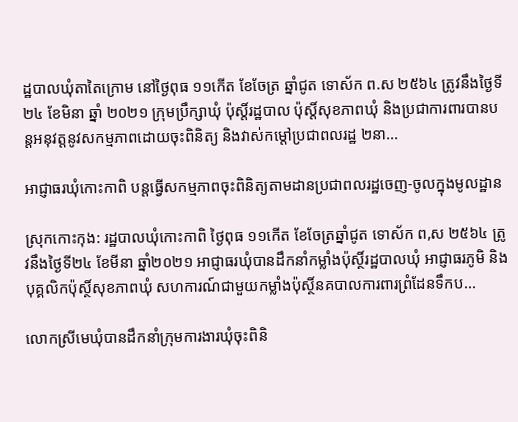ដ្ឋបាលឃុំតាតៃក្រោម នៅថ្ងៃពុធ ១១កើត ខែចែត្រ ឆ្នាំជូត ទោស័ក ព.ស ២៥៦៤ ត្រូវនឹងថ្ងៃទី២៤ ខែមិនា ឆ្នាំ ២០២១ ក្រុមប្រឹក្សាឃុំ ប៉ុស្តិ៍រដ្ឋបាល ប៉ុស្តិ៍សុខភាពឃុំ និងប្រជាការពារបានបន្តអនុវត្តនូវសកម្មភាពដោយចុះពិនិត្យ និងវាស់កម្តៅប្រជាពលរដ្ឋ ២នា...

អាជ្ញាធរឃុំកោះកាពិ បន្តធ្វើសកម្មភាពចុះពិនិត្យតាមដានប្រជាពលរដ្ឋចេញ-ចូលក្នុងមូលដ្ឋាន

ស្រុកកោះកុង: រដ្ឋបាលឃុំកោះកាពិ ថ្ងៃពុធ ១១កើត ខែចែត្រឆ្នាំជូត ទោស័ក ព,ស ២៥៦៤ ត្រូវនឹងថ្ងៃទី២៤ ខែមីនា ឆ្នាំ២០២១ អាជ្ញាធរឃុំបានដឹកនាំកម្លាំងប៉ុស្ថិ៍រដ្ឋបាលឃុំ អាជ្ញាធរភូមិ និងបុគ្គលិកប៉ុស្ថិ៍សុខភាពឃុំ សហការណ៍ជាមួយកម្លាំងប៉ុស្ថិ៍នគបាលការពារព្រំដែនទឹកប...

លោកស្រីមេឃុំបានដឹកនាំក្រុមការងារឃុំចុះពិនិ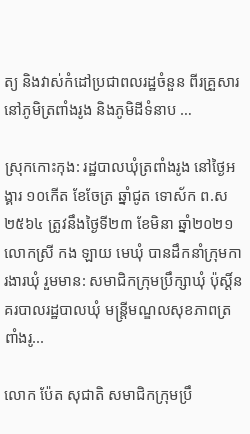ត្យ និងវាស់កំដៅប្រជាពលរដ្ឋចំនួន ពីរគ្រួសារនៅភូមិត្រពាំងរូង និងភូមិដីទំនាប …

ស្រុកកោះកុង: រដ្ឋបាលឃុំត្រពាំងរូង នៅថ្ងៃអង្គារ ១០កើត ខែចែត្រ ឆ្នាំជូត ទោស័ក ព.ស ២៥៦៤ ត្រូវនឹងថ្ងៃទី២៣ ខែមិនា ឆ្នាំ២០២១ លោកស្រី កង ឡាយ មេឃុំ បានដឹកនាំក្រុមការងារឃុំ រួមមាន: សមាជិកក្រុមប្រឹក្សាឃុំ ប៉ុស្តិ៍នគរបាលរដ្ឋបាលឃុំ មន្ត្រីមណ្ឌលសុខភាពត្រពាំងរូ...

លោក ប៉ែត សុជាតិ សមាជិកក្រុមប្រឹ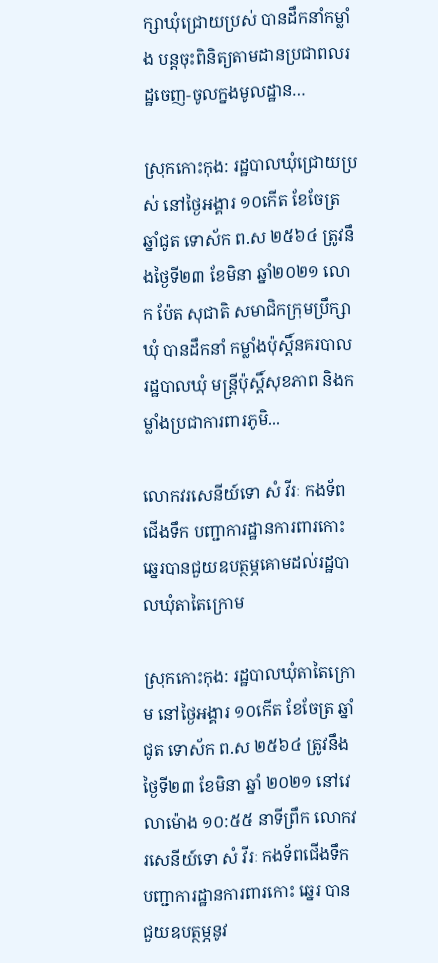ក្សាឃុំជ្រោយប្រស់ បានដឹកនាំកម្លាំង បន្តចុះពិនិត្យតាមដានប្រជាពលរដ្ឋចេញ-ចូលក្នងមូលដ្ឋាន…

ស្រុកកោះកុង: រដ្ឋបាលឃុំជ្រោយប្រស់ នៅថ្ងៃអង្គារ ១០កើត ខែចែត្រ ឆ្នាំជូត ទោស័ក ព.ស ២៥៦៤ ត្រូវនឹងថ្ងៃទី២៣ ខែមិនា ឆ្នាំ២០២១ លោក ប៉ែត សុជាតិ សមាជិកក្រុមប្រឹក្សាឃុំ បានដឹកនាំ កម្លាំងប៉ុស្តិ៍នគរបាលរដ្ឋបាលឃុំ មន្ត្រីប៉ុស្តិ៍សុខភាព និងកម្លាំងប្រជាការពារភូមិ...

លោកវរសេនីយ៍ទោ សំ វីរៈ កងទ័ពជើងទឹក បញ្ជាការដ្ឋានការពារកោះ ឆ្នេរបានជួយឧបត្ថម្ភគោមដល់រដ្ឋបាលឃុំតាតៃក្រោម

ស្រុកកោះកុង: រដ្ឋបាលឃុំតាតៃក្រោម នៅថ្ងៃអង្គារ ១០កើត ខែចែត្រ ឆ្នាំជូត ទោស័ក ព.ស ២៥៦៤ ត្រូវនឹងថ្ងៃទី២៣ ខែមិនា ឆ្នាំ ២០២១ នៅវេលាម៉ោង ១០:៥៥ នាទីព្រឹក លោកវរសេនីយ៍ទោ សំ វីរៈ កងទ័ពជើងទឹក បញ្ជាការដ្ឋានការពារកោះ ឆ្នេរ បានជួយឧបត្ថម្ភនូវ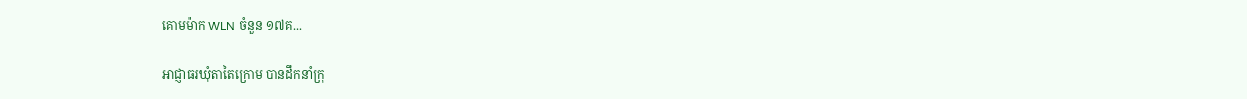គោមម៉ាក WLN ចំនួន ១៧គ...

អាជ្ញាធរឃុំតាតៃក្រោម បានដឹកនាំក្រុ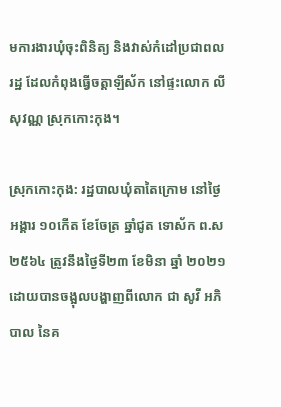មការងារឃុំចុះពិនិត្យ និងវាស់កំដៅប្រជាពលរដ្ឋ ដែលកំពុងធ្វើចត្តាឡីស័ក នៅផ្ទះលោក លី សុវណ្ណ ស្រុកកោះកុង។

ស្រុកកោះកុង: រដ្ឋបាលឃុំតាតៃក្រោម នៅថ្ងៃអង្គារ ១០កើត ខែចែត្រ ឆ្នាំជូត ទោស័ក ព.ស ២៥៦៤ ត្រូវនឹងថ្ងៃទី២៣ ខែមិនា ឆ្នាំ ២០២១ ដោយបានចង្អុលបង្ហាញពីលោក ជា សូវី អភិបាល នៃគ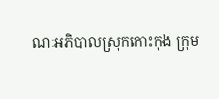ណៈអភិបាលស្រុកកោះកុង ក្រុម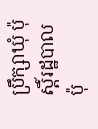ប្រឹក្សាឃុំ ប៉ុស្តិ៍រដ្ឋបាល ប៉ុ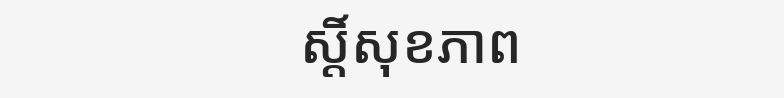ស្តិ៍សុខភាព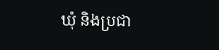ឃុំ និងប្រជា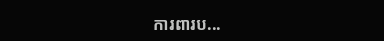ការពារប...